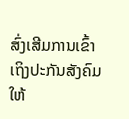ສົ່ງເສີມການເຂົ້າເຖິງປະກັນສັງຄົມໃຫ້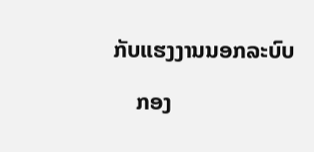ກັບແຮງງານນອກລະບົບ

    ກອງ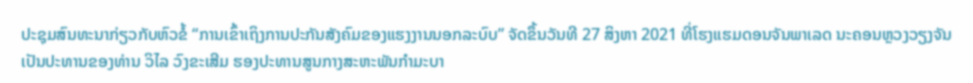ປະຊຸມສົນທະນາກ່ຽວກັບຫົວຂໍ້ “ການເຂົ້າເຖິງການປະກັນສັງຄົມຂອງແຮງງານນອກລະບົບ” ຈັດຂຶ້ນວັນທີ 27 ສິງຫາ 2021 ທີ່ໂຮງແຮມດອນຈັນພາເລດ ນະຄອນຫຼວງວຽງຈັນ ເປັນປະທານຂອງທ່ານ ວິໄລ ວົງຂະເສີມ ຮອງປະທານສູນກາງສະຫະພັນກຳມະບາ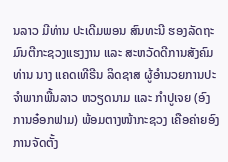ນລາວ ມີທ່ານ ປະເດີມພອນ ສົນທະນີ ຮອງລັດຖະມົນຕີກະຊວງແຮງງານ ແລະ ສະຫວັດດີການສັງຄົມ ທ່ານ ນາງ ແຄດເທີຣີນ ລິດຊາສ ຜູ້ອຳນວຍການປະຈຳພາກພື້ນລາວ ຫວຽດນາມ ແລະ ກຳປູເຈຍ (ອົງການອ໋ອກຟາມ) ພ້ອມຕາງໜ້າກະຊວງ ເຄືອຄ່າຍອົງການຈັດຕັ້ງ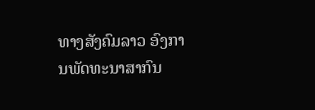ທາງສັງຄົມລາວ ອົງການພັດທະນາສາກົນ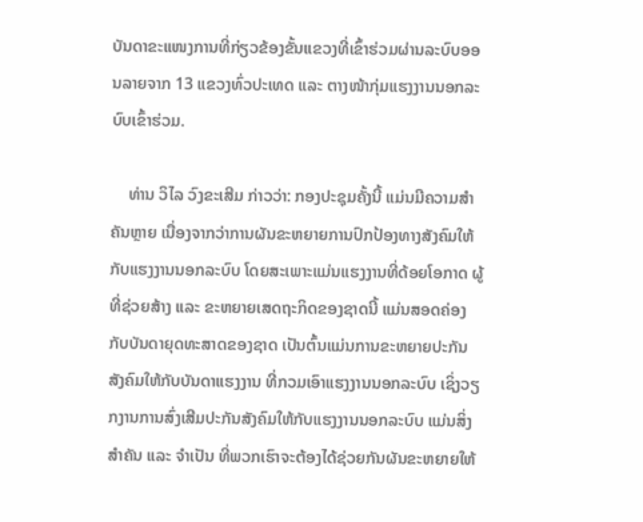ບັນດາຂະແໜງການທີ່ກ່ຽວຂ້ອງຂັ້ນແຂວງທີ່ເຂົ້າຮ່ວມຜ່ານລະບົບອອນລາຍຈາກ 13 ແຂວງທົ່ວປະເທດ ແລະ ຕາງໜ້າກຸ່ມແຮງງານນອກລະບົບເຂົ້າຮ່ວມ.

    ທ່ານ ວິໄລ ວົງຂະເສີມ ກ່າວວ່າ: ກອງປະຊຸມຄັ້ງນີ້ ແມ່ນມີຄວາມສຳຄັນຫຼາຍ ເນື່ອງຈາກວ່າການຜັນຂະຫຍາຍການປົກປ້ອງທາງສັງຄົມໃຫ້ກັບແຮງງານນອກລະບົບ ໂດຍສະເພາະແມ່ນແຮງງານທີ່ດ້ອຍໂອກາດ ຜູ້ທີ່ຊ່ວຍສ້າງ ແລະ ຂະຫຍາຍເສດຖະກິດຂອງຊາດນີ້ ແມ່ນສອດຄ່ອງກັບບັນດາຍຸດທະສາດຂອງຊາດ ເປັນຕົ້ນແມ່ນການຂະຫຍາຍປະກັນສັງຄົມໃຫ້ກັບບັນດາແຮງງານ ທີ່ກວມເອົາແຮງງານນອກລະບົບ ເຊິ່ງວຽກງານການສົ່ງເສີມປະກັນສັງຄົມໃຫ້ກັບແຮງງານນອກລະບົບ ແມ່ນສິ່ງສຳຄັນ ແລະ ຈຳເປັນ ທີ່ພວກເຮົາຈະຕ້ອງໄດ້ຊ່ວຍກັນຜັນຂະຫຍາຍໃຫ້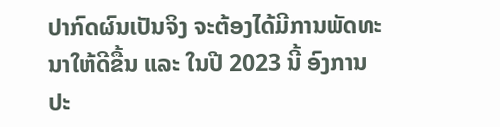ປາກົດຜົນເປັນຈິງ ຈະຕ້ອງໄດ້ມີການພັດທະນາໃຫ້ດີຂື້ນ ແລະ ໃນປີ 2023 ນີ້ ອົງການປະ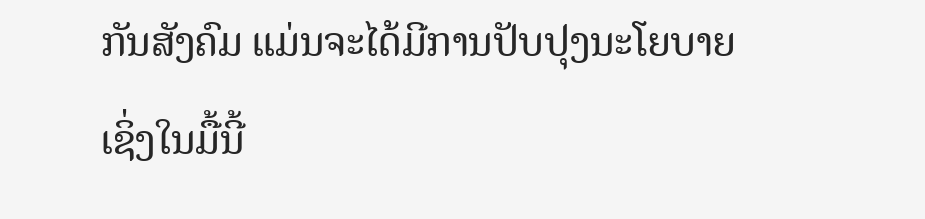ກັນສັງຄົມ ແມ່ນຈະໄດ້ມີການປັບປຸງນະໂຍບາຍ ເຊິ່ງໃນມື້ນີ້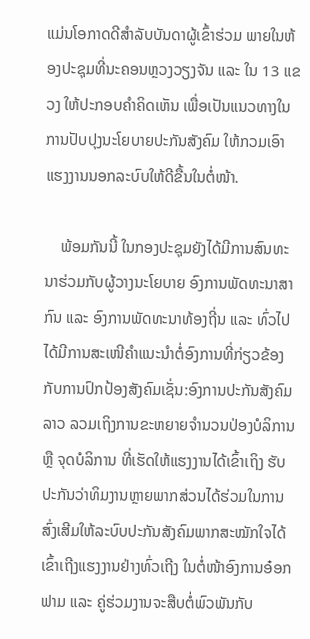ແມ່ນໂອກາດດີສຳລັບບັນດາຜູ້ເຂົ້າຮ່ວມ ພາຍໃນຫ້ອງປະຊຸມທີ່ນະຄອນຫຼວງວຽງຈັນ ແລະ ໃນ 13 ແຂວງ ໃຫ້ປະກອບຄຳຄິດເຫັນ ເພື່ອເປັນແນວທາງໃນການປັບປຸງນະໂຍບາຍປະກັນສັງຄົມ ໃຫ້ກວມເອົາແຮງງານນອກລະບົບໃຫ້ດີຂື້ນໃນຕໍ່ໜ້າ.

    ພ້ອມກັນນີ້ ໃນກອງປະຊຸມຍັງໄດ້ມີການສົນທະນາຮ່ວມກັບຜູ້ວາງນະໂຍບາຍ ອົງການພັດທະນາສາກົນ ແລະ ອົງການພັດທະນາທ້ອງຖີ່ນ ແລະ ທົ່ວໄປ ໄດ້ມີການສະເໜີຄໍາແນະນໍາຕໍ່ອົງການທີ່ກ່ຽວຂ້ອງກັບການປົກປ້ອງສັງຄົມເຊັ່ນ:ອົງການປະກັນສັງຄົມລາວ ລວມເຖິງການຂະຫຍາຍຈໍານວນປ່ອງບໍລິການ ຫຼື ຈຸດບໍລິການ ທີ່ເຮັດໃຫ້ແຮງງານໄດ້ເຂົ້າເຖິງ ຮັບປະກັນວ່າທິມງານຫຼາຍພາກສ່ວນໄດ້ຮ່ວມໃນການສົ່ງເສີມໃຫ້ລະບົບປະກັນສັງຄົມພາກສະໝັກໃຈໄດ້ເຂົ້າເຖີງແຮງງານຢ່າງທົ່ວເຖີງ ໃນຕໍ່ໜ້າອົງການອ໋ອກຟາມ ແລະ ຄູ່ຮ່ວມງານຈະສືບຕໍ່ພົວພັນກັບ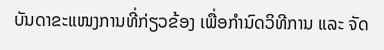ບັນດາຂະແໜງການທີ່ກ່ຽວຂ້ອງ ເພື່ອກໍານົດວິທີການ ແລະ ຈັດ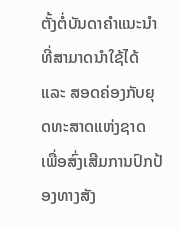ຕັ້ງຕໍ່ບັນດາຄຳແນະນໍາທີ່ສາມາດນໍາໃຊ້ໄດ້ ແລະ ສອດຄ່ອງກັບຍຸດທະສາດແຫ່ງຊາດ ເພື່ອສົ່ງເສີມການປົກປ້ອງທາງສັງ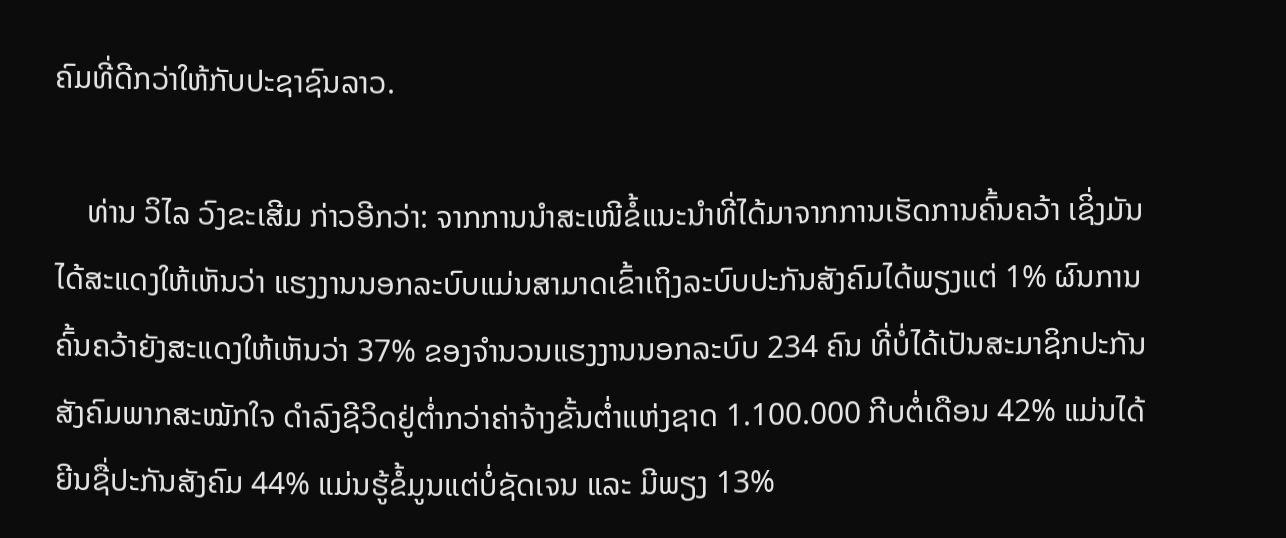ຄົມທີ່ດີກວ່າໃຫ້ກັບປະຊາຊົນລາວ.

    ທ່ານ ວິໄລ ວົງຂະເສີມ ກ່າວອີກວ່າ: ຈາກການນຳສະເໜີຂໍ້ແນະນຳທີ່ໄດ້ມາຈາກການເຮັດການຄົ້ນຄວ້າ ເຊິ່ງມັນໄດ້ສະແດງໃຫ້ເຫັນວ່າ ແຮງງານນອກລະບົບແມ່ນສາມາດເຂົ້າເຖິງລະບົບປະກັນສັງຄົມໄດ້ພຽງແຕ່ 1% ຜົນການຄົ້ນຄວ້າຍັງສະແດງໃຫ້ເຫັນວ່າ 37% ຂອງຈໍານວນແຮງງານນອກລະບົບ 234 ຄົນ ທີ່ບໍ່ໄດ້ເປັນສະມາຊິກປະກັນສັງຄົມພາກສະໝັກໃຈ ດໍາລົງຊີວິດຢູ່ຕໍ່າກວ່າຄ່າຈ້າງຂັ້ນຕໍ່າແຫ່ງຊາດ 1.100.000 ກີບຕໍ່ເດືອນ 42% ແມ່ນໄດ້ຍີນຊື່ປະກັນສັງຄົມ 44% ແມ່ນຮູ້ຂໍ້ມູນແຕ່ບໍ່ຊັດເຈນ ແລະ ມີພຽງ 13%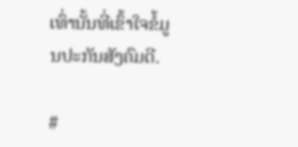ເທົ່ານັ້ນທີ່ເຂົ້າໃຈຂໍ້ມູນປະກັນສັງຄົມດີ.

#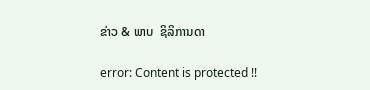ຂ່າວ & ພາບ  ຊິລິການດາ

error: Content is protected !!